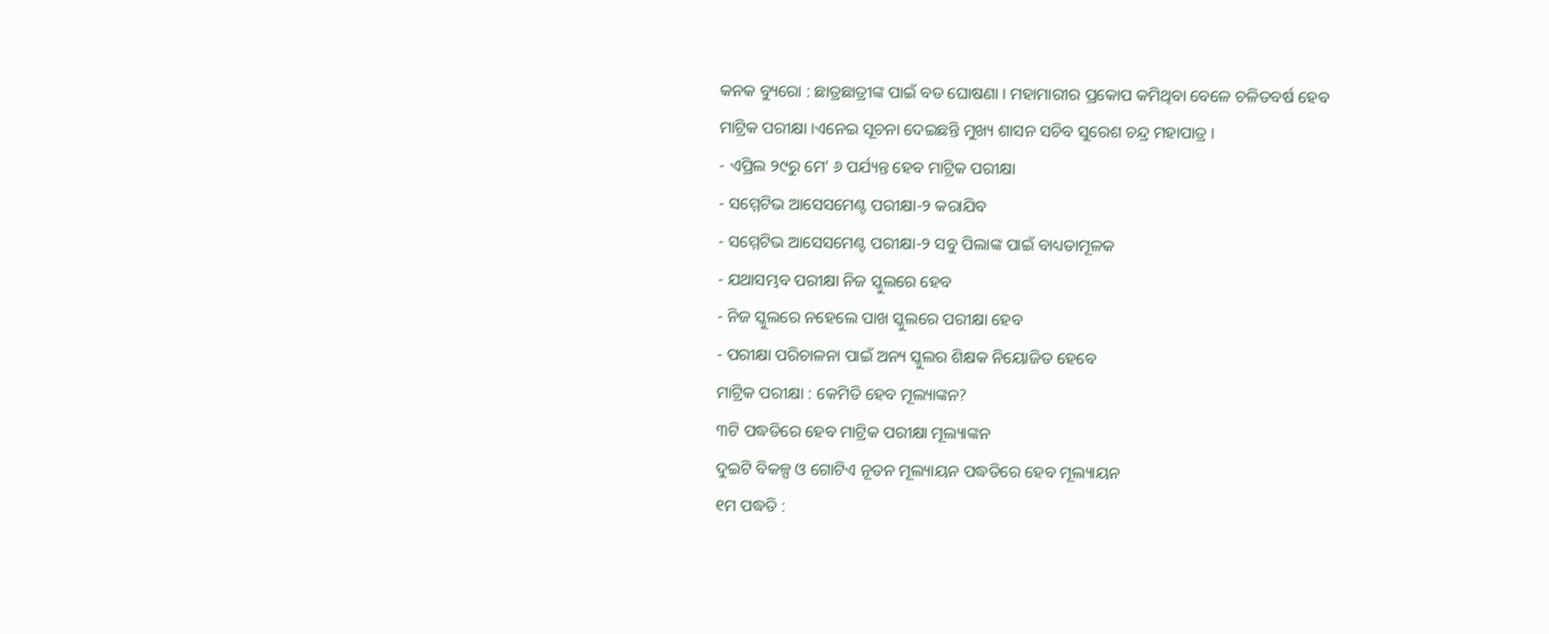କନକ ବ୍ୟୁରୋ : ଛାତ୍ରଛାତ୍ରୀଙ୍କ ପାଇଁ ବଡ ଘୋଷଣା । ମହାମାରୀର ପ୍ରକୋପ କମିଥିବା ବେଳେ ଚଳିତବର୍ଷ ହେବ ମାଟ୍ରିକ ପରୀକ୍ଷା ।ଏନେଇ ସୂଚନା ଦେଇଛନ୍ତି ମୁଖ୍ୟ ଶାସନ ସଚିବ ସୁରେଶ ଚନ୍ଦ୍ର ମହାପାତ୍ର ।
- ଏପ୍ରିଲ ୨୯ରୁ ମେ’ ୬ ପର୍ଯ୍ୟନ୍ତ ହେବ ମାଟ୍ରିକ ପରୀକ୍ଷା
- ସମ୍ମେଟିଭ ଆସେସମେଣ୍ଟ ପରୀକ୍ଷା-୨ କରାଯିବ
- ସମ୍ମେଟିଭ ଆସେସମେଣ୍ଟ ପରୀକ୍ଷା-୨ ସବୁ ପିଲାଙ୍କ ପାଇଁ ବାଧ୍ୟତାମୂଳକ
- ଯଥାସମ୍ଭବ ପରୀକ୍ଷା ନିଜ ସ୍କୁଲରେ ହେବ
- ନିଜ ସ୍କୁଲରେ ନହେଲେ ପାଖ ସ୍କୁଲରେ ପରୀକ୍ଷା ହେବ
- ପରୀକ୍ଷା ପରିଚାଳନା ପାଇଁ ଅନ୍ୟ ସ୍କୁଲର ଶିକ୍ଷକ ନିୟୋଜିତ ହେବେ
ମାଟ୍ରିକ ପରୀକ୍ଷା : କେମିତି ହେବ ମୂଲ୍ୟାଙ୍କନ?
୩ଟି ପଦ୍ଧତିରେ ହେବ ମାଟ୍ରିକ ପରୀକ୍ଷା ମୂଲ୍ୟାଙ୍କନ
ଦୁଇଟି ବିକଳ୍ପ ଓ ଗୋଟିଏ ନୂତନ ମୂଲ୍ୟାୟନ ପଦ୍ଧତିରେ ହେବ ମୂଲ୍ୟାୟନ
୧ମ ପଦ୍ଧତି :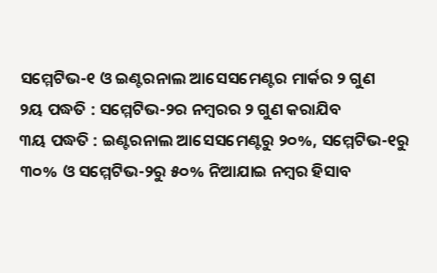ସମ୍ମେଟିଭ-୧ ଓ ଇଣ୍ଟରନାଲ ଆସେସମେଣ୍ଟର ମାର୍କର ୨ ଗୁଣ
୨ୟ ପଦ୍ଧତି : ସମ୍ମେଟିଭ-୨ର ନମ୍ବରର ୨ ଗୁଣ କରାଯିବ
୩ୟ ପଦ୍ଧତି : ଇଣ୍ଟରନାଲ ଆସେସମେଣ୍ଟରୁ ୨୦%, ସମ୍ମେଟିଭ-୧ରୁ ୩୦% ଓ ସମ୍ମେଟିଭ-୨ରୁ ୫୦% ନିଆଯାଇ ନମ୍ବର ହିସାବ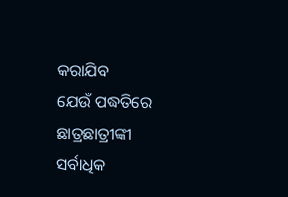କରାଯିବ
ଯେଉଁ ପଦ୍ଧତିରେ ଛାତ୍ରଛାତ୍ରୀଙ୍କୀ ସର୍ବାଧିକ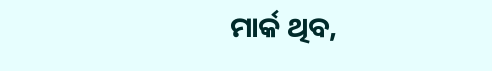ମାର୍କ ଥିବ,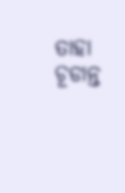ତାହା ଚୂଡାନ୍ତ